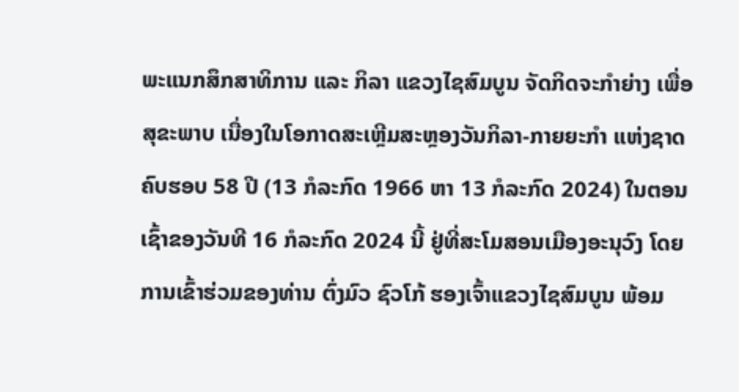ພະແນກສຶກສາທິການ ແລະ ກິລາ ແຂວງໄຊສົມບູນ ຈັດກິດຈະກຳຍ່າງ ເພື່ອສຸຂະພາບ ເນື່ອງໃນໂອກາດສະເຫຼີມສະຫຼອງວັນກິລາ-ກາຍຍະກຳ ແຫ່ງຊາດ ຄົບຮອບ 58 ປີ (13 ກໍລະກົດ 1966 ຫາ 13 ກໍລະກົດ 2024) ໃນຕອນເຊົ້າຂອງວັນທີ 16 ກໍລະກົດ 2024 ນີ້ ຢູ່ທີ່ສະໂມສອນເມືອງອະນຸວົງ ໂດຍການເຂົ້າຮ່ວມຂອງທ່ານ ຕົ່ງມົວ ຊົວໂກ້ ຮອງເຈົ້າແຂວງໄຊສົມບູນ ພ້ອມ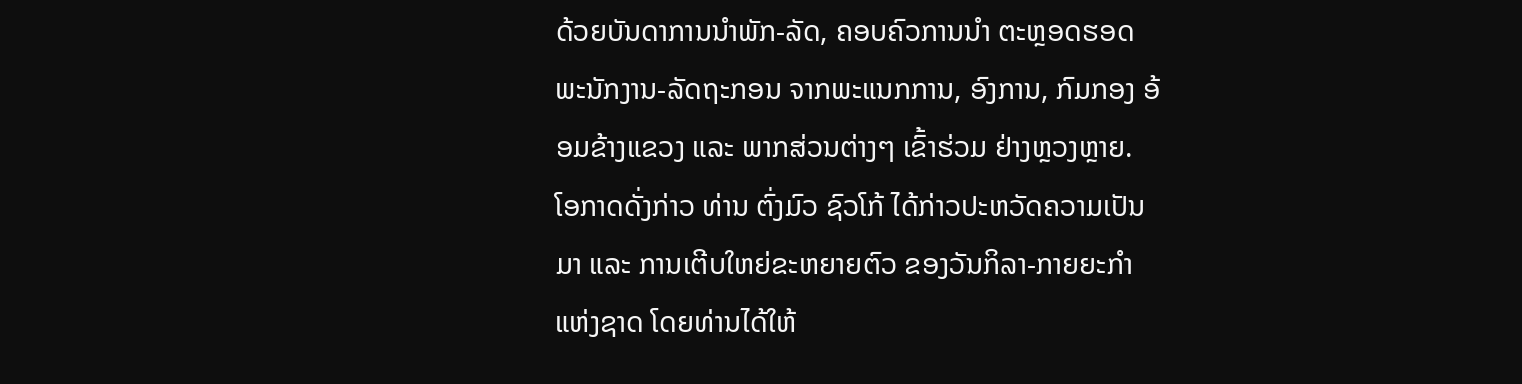ດ້ວຍບັນດາການນໍາພັກ-ລັດ, ຄອບຄົວການນຳ ຕະຫຼອດຮອດພະນັກງານ-ລັດຖະກອນ ຈາກພະແນກການ, ອົງການ, ກົມກອງ ອ້ອມຂ້າງແຂວງ ແລະ ພາກສ່ວນຕ່າງໆ ເຂົ້າຮ່ວມ ຢ່າງຫຼວງຫຼາຍ.
ໂອກາດດັ່ງກ່າວ ທ່ານ ຕົ່ງມົວ ຊົວໂກ້ ໄດ້ກ່າວປະຫວັດຄວາມເປັນມາ ແລະ ການເຕີບໃຫຍ່ຂະຫຍາຍຕົວ ຂອງວັນກິລາ-ກາຍຍະກຳ ແຫ່ງຊາດ ໂດຍທ່ານໄດ້ໃຫ້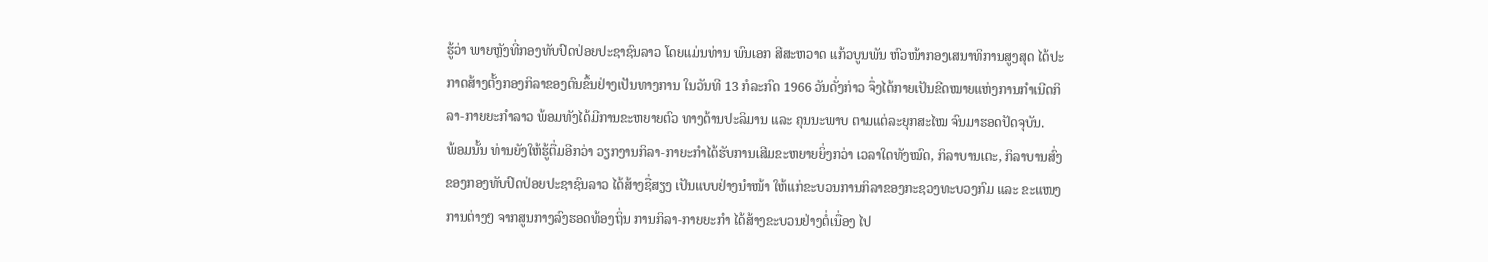ຮູ້ວ່າ ພາຍຫຼັງທີ່ກອງທັບປົດປ່ອຍປະຊາຊົນລາວ ໂດຍແມ່ນທ່ານ ພົນເອກ ສີສະຫວາດ ແກ້ວບູນພັນ ຫົວໜ້າກອງເສນາທິການສູງສຸດ ໄດ້ປະກາດສ້າງຕັ້ງກອງກິລາຂອງຕົນຂຶ້ນຢ່າງເປັນທາງການ ໃນວັນທີ 13 ກໍລະກົດ 1966 ວັນດັ່ງກ່າວ ຈຶ່ງໄດ້ກາຍເປັນຂີດໝາຍແຫ່ງການກຳເນີດກິລາ-ກາຍຍະກຳລາວ ພ້ອມທັງໄດ້ມີການຂະຫຍາຍຕົວ ທາງດ້ານປະລິມານ ແລະ ຄຸນນະພາບ ຕາມແຕ່ລະຍຸກສະໄໝ ຈົນມາຮອດປັດຈຸບັນ.
ພ້ອມນັ້ນ ທ່ານຍັງໃຫ້ຮູ້ຕື່ມອີກວ່າ ວຽກງານກິລາ-ກາຍະກຳໄດ້ຮັບການເສີມຂະຫຍາຍຍິ່ງກວ່າ ເວລາໃດທັງໝົດ, ກິລາບານເຕະ, ກິລາບານສົ່ງ ຂອງກອງທັບປົດປ່ອຍປະຊາຊົນລາວ ໄດ້ສ້າງຊື່ສຽງ ເປັນແບບຢ່າງນຳໜ້າ ໃຫ້ແກ່ຂະບວນການກິລາຂອງກະຊວງທະບວງກົມ ແລະ ຂະແໜງການຕ່າງໆ ຈາກສູນກາງລົງຮອດທ້ອງຖິ່ນ ການກິລາ-ກາຍຍະກຳ ໄດ້ສ້າງຂະບວນຢ່າງຕໍ່ເນື່ອງ ໄປ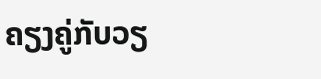ຄຽງຄູ່ກັບວຽ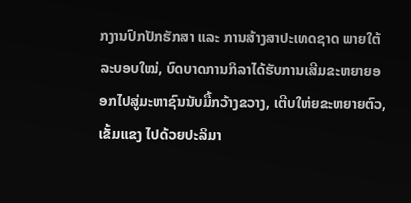ກງານປົກປັກຮັກສາ ແລະ ການສ້າງສາປະເທດຊາດ ພາຍໃຕ້ລະບອບໃໝ່, ບົດບາດການກິລາໄດ້ຮັບການເສີມຂະຫຍາຍອອກໄປສູ່ມະຫາຊົນນັບມື້ກວ້າງຂວາງ, ເຕີບໃຫ່ຍຂະຫຍາຍຕົວ, ເຂັ້ມແຂງ ໄປດ້ວຍປະລິມາ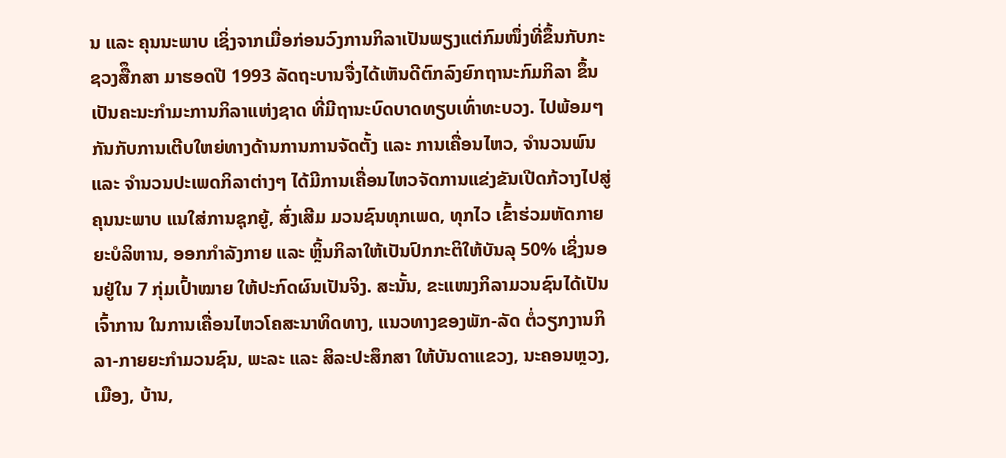ນ ແລະ ຄຸນນະພາບ ເຊິ່ງຈາກເມື່ອກ່ອນວົງການກິລາເປັນພຽງແຕ່ກົມໜຶ່ງທີ່ຂຶ້ນກັບກະຊວງສືຶກສາ ມາຮອດປີ 1993 ລັດຖະບານຈື່ງໄດ້ເຫັນດີຕົກລົງຍົກຖານະກົມກິລາ ຂຶ້ນເປັນຄະນະກຳມະການກິລາແຫ່ງຊາດ ທີ່ມີຖານະບົດບາດທຽບເທົ່າທະບວງ. ໄປພ້ອມໆກັນກັບການເຕີບໃຫຍ່ທາງດ້ານການການຈັດຕັ້ງ ແລະ ການເຄື່ອນໄຫວ, ຈຳນວນພົນ ແລະ ຈຳນວນປະເພດກິລາຕ່າງໆ ໄດ້ມີການເຄື່ອນໄຫວຈັດການແຂ່ງຂັນເປີດກ້ວາງໄປສູ່ຄຸນນະພາບ ແນໃສ່ການຊຸກຍູ້, ສົ່ງເສີມ ມວນຊົນທຸກເພດ, ທຸກໄວ ເຂົ້າຮ່ວມຫັດກາຍຍະບໍລິຫານ, ອອກກຳລັງກາຍ ແລະ ຫຼິ້ນກິລາໃຫ້ເປັນປົກກະຕິໃຫ້ບັນລຸ 50% ເຊິ່ງນອນຢູ່ໃນ 7 ກຸ່ມເປົ້າໝາຍ ໃຫ້ປະກົດຜົນເປັນຈິງ. ສະນັ້ນ, ຂະແໜງກິລາມວນຊົນໄດ້ເປັນເຈົ້າການ ໃນການເຄື່ອນໄຫວໂຄສະນາທິດທາງ, ແນວທາງຂອງພັກ-ລັດ ຕໍ່ວຽກງານກິລາ-ກາຍຍະກໍາມວນຊົນ, ພະລະ ແລະ ສິລະປະສຶກສາ ໃຫ້ບັນດາແຂວງ, ນະຄອນຫຼວງ, ເມືອງ, ບ້ານ,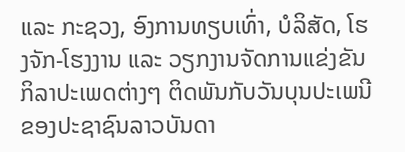ແລະ ກະຊວງ, ອົງການທຽບເທົ່າ, ບໍລິສັດ, ໂຮງຈັກ-ໂຮງງານ ແລະ ວຽກງານຈັດການແຂ່ງຂັນກິລາປະເພດຕ່າງໆ ຕິດພັນກັບວັນບຸນປະເພນີຂອງປະຊາຊົນລາວບັນດາ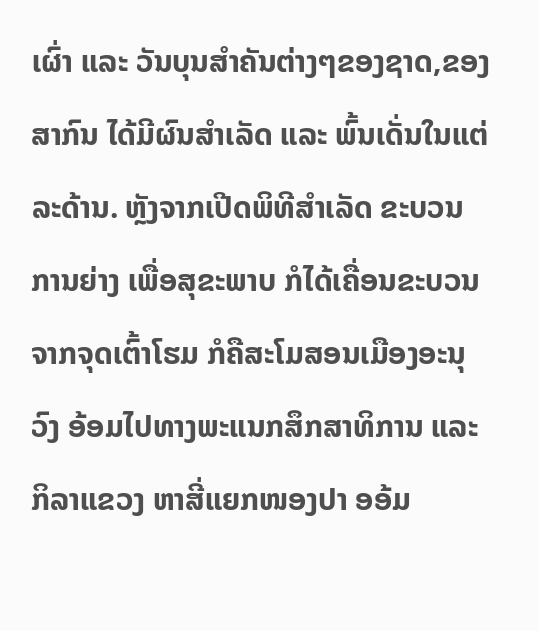ເຜົ່າ ແລະ ວັນບຸນສໍາຄັນຕ່າງໆຂອງຊາດ,ຂອງສາກົນ ໄດ້ມີຜົນສໍາເລັດ ແລະ ພົ້ນເດັ່ນໃນແຕ່ລະດ້ານ. ຫຼັງຈາກເປີດພິທີສໍາເລັດ ຂະບວນການຍ່າງ ເພື່ອສຸຂະພາບ ກໍໄດ້ເຄື່ອນຂະບວນຈາກຈຸດເຕົ້າໂຮມ ກໍຄືສະໂມສອນເມືອງອະນຸວົງ ອ້ອມໄປທາງພະແນກສຶກສາທິການ ແລະ ກິລາແຂວງ ຫາສີ່ແຍກໜອງປາ ອອ້ມ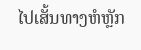ໄປເສັ້ນທາງຫໍຫຼັກ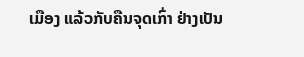ເມືອງ ແລ້ວກັບຄືນຈຸດເກົ່າ ຢ່າງເປັນ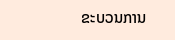ຂະບວນການ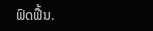ຟົດຟື້ນ.